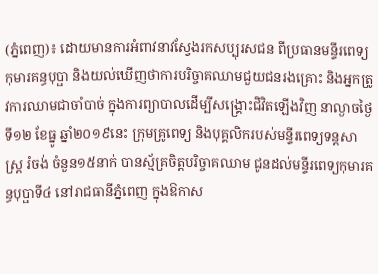(ភ្នំពេញ)៖ ដោយមានការអំពាវនាវស្វែងរកសប្បុរសជន ពីប្រធានមន្ទីរពេទ្យកុមារគន្ធបុប្ផា និងយល់ឃើញថាការបរិច្ចាគឈាមជួយជនរងគ្រោះ និងអ្នកត្រូវការឈាមជាចាំបាច់ ក្នុងការព្យាបាលដើម្បីសង្គ្រោះជិវិតឡើងវិញ នាល្ងាចថ្ងៃទី១២ ខែធ្នូ ឆ្នាំ២០១៩នេះ ក្រុមគ្រូពេទ្យ និងបុគ្គលិករបស់មន្ទីរពេទ្យទន្តសាស្ត្រ រំចង់ ចំនួន១៥នាក់ បានស្ម័គ្រចិត្តបរិច្ចាគឈាម ជូនដល់មន្ទីរពេទ្យកុមារគន្ធបុប្ផាទី៤ នៅរាជធានីភ្នំពេញ ក្នុងឱកាស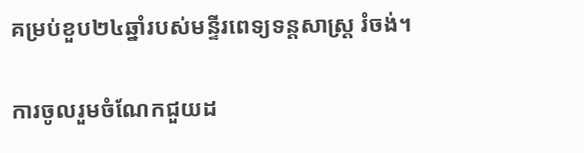គម្រប់ខួប២៤ឆ្នាំរបស់មន្ទីរពេទ្យទន្តសាស្ត្រ រំចង់។

ការចូលរួមចំណែកជួយដ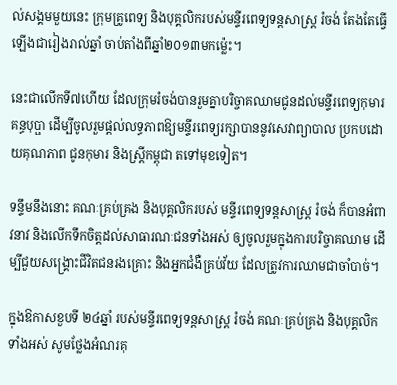ល់សង្គមមួយនេះ ក្រុមគ្រូពេទ្យ និងបុគ្គលិករបស់មន្ទីរពេទ្យទន្តសាស្ត្រ រំចង់ តែងតែធ្វើឡើងជារៀងរាល់ឆ្នាំ ចាប់តាំងពីឆ្នាំ២០១៣មកម្ល៉េះ។

នេះជាលើកទី៧ហើយ ដែលក្រុមរំចង់បានរួមគ្នាបរិច្ចាគឈាមជូនដល់មន្ទីរពេទ្យកុមារគន្ធបុប្ផា ដើម្បីចូលរួមផ្តល់លទ្ធភាពឱ្យមន្ទីរពេទ្យរក្សាបាននូវសេវាព្យាបាល ប្រកបដោយគុណភាព ជូនកុមារ និងស្រ្តីកម្ពុជា តទៅមុខទៀត។

ទន្ទឹមនឹងនោះ គណៈគ្រប់គ្រង និងបុគ្គលិករបស់ មន្ទីរពេទ្យទន្តសាស្ត្រ រំចង់ ក៏បានអំពាវនាវ និងលើកទឹកចិត្តដល់សាធារណៈជនទាំងអស់ ឲ្យចូលរួមក្នុងការបរិច្ចាគឈាម ដើម្បីជួយសង្គ្រោះជីវិតជនរងគ្រោះ និងអ្នកជំងឺគ្រប់វ័យ ដែលត្រូវការឈាមជាចាំបាច់។

ក្នុងឱកាសខួបទី ២៤ឆ្នាំ របស់មន្ទីរពេទ្យទន្តសាស្រ្ត រំចង់ គណៈគ្រប់គ្រង និងបុគ្គលិកទាំងអស់ សូមថ្លែងអំណរគុ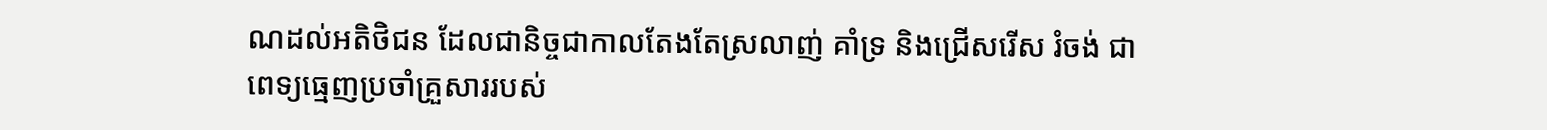ណដល់អតិថិជន ដែលជានិច្ចជាកាលតែងតែស្រលាញ់ គាំទ្រ និងជ្រើសរើស រំចង់ ជាពេទ្យធ្មេញប្រចាំគ្រួសាររបស់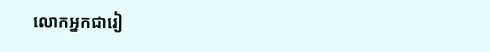លោកអ្នកជារៀ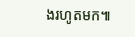ងរហូតមក៕